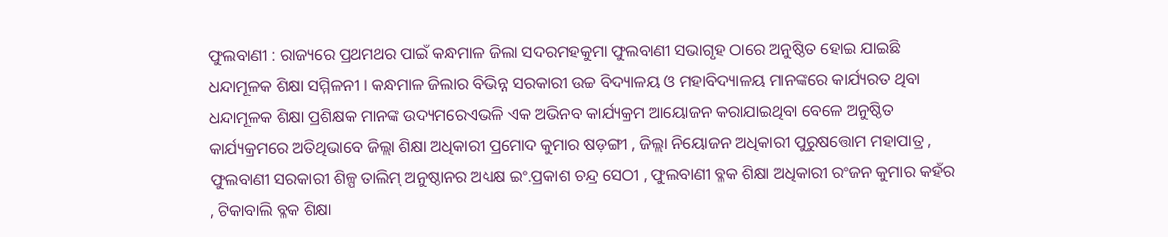ଫୁଲବାଣୀ : ରାଜ୍ୟରେ ପ୍ରଥମଥର ପାଇଁ କନ୍ଧମାଳ ଜିଲା ସଦରମହକୁମା ଫୁଲବାଣୀ ସଭାଗୃହ ଠାରେ ଅନୁଷ୍ଠିତ ହୋଇ ଯାଇଛି ଧନ୍ଦାମୂଳକ ଶିକ୍ଷା ସମ୍ମିଳନୀ । କନ୍ଧମାଳ ଜିଲାର ବିଭିନ୍ନ ସରକାରୀ ଉଚ୍ଚ ବିଦ୍ୟାଳୟ ଓ ମହାବିଦ୍ୟାଳୟ ମାନଙ୍କରେ କାର୍ଯ୍ୟରତ ଥିବା ଧନ୍ଦାମୂଳକ ଶିକ୍ଷା ପ୍ରଶିକ୍ଷକ ମାନଙ୍କ ଉଦ୍ୟମରେଏଭଳି ଏକ ଅଭିନବ କାର୍ଯ୍ୟକ୍ରମ ଆୟୋଜନ କରାଯାଇଥିବା ବେଳେ ଅନୁଷ୍ଠିତ କାର୍ଯ୍ୟକ୍ରମରେ ଅତିଥିଭାବେ ଜିଲ୍ଲା ଶିକ୍ଷା ଅଧିକାରୀ ପ୍ରମୋଦ କୁମାର ଷଡ଼ଙ୍ଗୀ , ଜିଲ୍ଲା ନିୟୋଜନ ଅଧିକାରୀ ପୁରୁଷତ୍ତୋମ ମହାପାତ୍ର , ଫୁଲବାଣୀ ସରକାରୀ ଶିଳ୍ପ ତାଲିମ୍ ଅନୁଷ୍ଠାନର ଅଧ୍ୟକ୍ଷ ଇଂ.ପ୍ରକାଶ ଚନ୍ଦ୍ର ସେଠୀ , ଫୁଲବାଣୀ ବ୍ଳକ ଶିକ୍ଷା ଅଧିକାରୀ ରଂଜନ କୁମାର କହଁର , ଟିକାବାଲି ବ୍ଳକ ଶିକ୍ଷା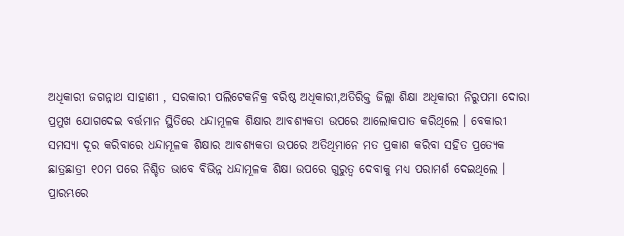ଅଧିକାରୀ ଜଗନ୍ନାଥ ସାହାଣୀ , ସରକାରୀ ପଲିଟେକନିକ୍ର ବରିଷ୍ଠ ଅଧିକାରୀ,ଅତିରିକ୍ତ ଜିଲ୍ଲା ଶିକ୍ଷା ଅଧିକାରୀ ନିରୁପମା ଦୋରା ପ୍ରମୁଖ ଯୋଗଦେଇ ବର୍ତ୍ତମାନ ସ୍ଥିତିରେ ଧନ୍ଦାମୂଳକ ଶିକ୍ଷାର ଆବଶ୍ୟକତା ଉପରେ ଆଲୋକପାତ କରିଥିଲେ । ବେକାରୀ ସମସ୍ୟା ଦୂର କରିବାରେ ଧନ୍ଦାମୂଳକ ଶିକ୍ଷାର ଆବଶ୍ୟକତା ଉପରେ ଅତିଥିମାନେ ମତ ପ୍ରକାଶ କରିବା ସହିତ ପ୍ରତ୍ୟେକ ଛାତ୍ରଛାତ୍ରୀ ୧୦ମ ପରେ ନିଶ୍ଚିତ ଭାବେ ବିଭିନ୍ନ ଧନ୍ଦାମୂଳକ ଶିକ୍ଷା ଉପରେ ଗୁରୁତ୍ୱ ଦେବାକୁ ମଧ୍ୟ ପରାମର୍ଶ ଦେଇଥିଲେ ।
ପ୍ରାରମ୍ଭରେ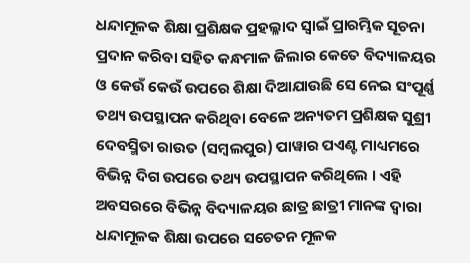ଧନ୍ଦାମୂଳକ ଶିକ୍ଷା ପ୍ରଶିକ୍ଷକ ପ୍ରହଲ୍ଳାଦ ସ୍ୱାଇଁ ପ୍ରାରମ୍ଭିକ ସୂଚନା ପ୍ରଦାନ କରିବା ସହିତ କନ୍ଧମାଳ ଜିଲାର କେତେ ବିଦ୍ୟାଳୟର ଓ କେଉଁ କେଉଁ ଉପରେ ଶିକ୍ଷା ଦିଆଯାଉଛି ସେ ନେଇ ସଂପୂର୍ଣ୍ଣ ତଥ୍ୟ ଉପସ୍ଥାପନ କରିଥିବା ବେଳେ ଅନ୍ୟତମ ପ୍ରଶିକ୍ଷକ ସୁଶ୍ରୀ ଦେବସ୍ମିତା ରାଉତ (ସମ୍ବଲପୁର) ପାୱାର ପଏଣ୍ଟ ମାଧ୍ୟମରେ ବିଭିନ୍ନ ଦିଗ ଉପରେ ତଥ୍ୟ ଉପସ୍ଥାପନ କରିଥିଲେ । ଏହି ଅବସରରେ ବିଭିନ୍ନ ବିଦ୍ୟାଳୟର ଛାତ୍ର ଛାତ୍ରୀ ମାନଙ୍କ ଦ୍ୱାରା ଧନ୍ଦାମୂଳକ ଶିକ୍ଷା ଉପରେ ସଚେତନ ମୂଳକ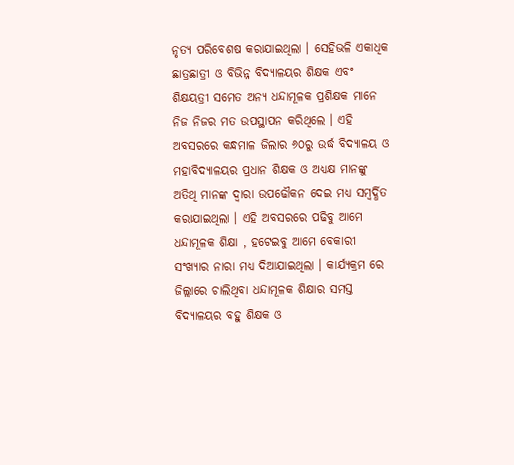ନୃତ୍ୟ ପରିବେଶଷ କରାଯାଇଥିଲା । ସେହିଭଳି ଏକାଧିକ ଛାତ୍ରଛାତ୍ରୀ ଓ ବିଭିନ୍ନ ବିଦ୍ୟାଳୟର ଶିକ୍ଷକ ଏବଂ ଶିକ୍ଷୟତ୍ରୀ ସମେତ ଅନ୍ୟ ଧନ୍ଦାମୂଳକ ପ୍ରଶିକ୍ଷକ ମାନେ ନିଜ ନିଜର ମତ ଉପସ୍ଥାପନ କରିଥିଲେ । ଏହି ଅବସରରେ କନ୍ଧମାଳ ଜିଲାର ୬୦ରୁ ଉର୍ଦ୍ଧ ବିଦ୍ୟାଳୟ ଓ ମହାବିଦ୍ୟାଳୟର ପ୍ରଧାନ ଶିକ୍ଷକ ଓ ଅଧ୍ୟକ୍ଷ ମାନଙ୍କୁ ଅତିଥି ମାନଙ୍କ ଦ୍ୱାରା ଉପଢୌକନ ଦେଇ ମଧ୍ୟ ସମ୍ବର୍ଦ୍ଧିତ କରାଯାଇଥିଲା । ଏହି ଅବସରରେ ପଢିବୁ ଆମେ ଧନ୍ଦାମୂଳକ ଶିକ୍ଷା , ହଟେଇବୁ ଆମେ ବେକାରୀ ସଂଖ୍ୟାର ନାରା ମଧ୍ୟ ଦିଆଯାଇଥିଲା । କାର୍ଯ୍ୟକ୍ରମ ରେ ଜିଲ୍ଲାରେ ଚାଲିଥିବା ଧନ୍ଦାମୂଳକ ଶିକ୍ଷାର ସମସ୍ତ ବିଦ୍ୟାଳୟର ବହୁ ଶିକ୍ଷକ ଓ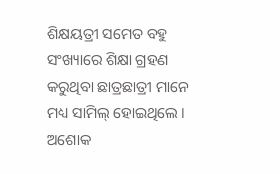ଶିକ୍ଷୟତ୍ରୀ ସମେତ ବହୁ ସଂଖ୍ୟାରେ ଶିକ୍ଷା ଗ୍ରହଣ କରୁଥିବା ଛାତ୍ରଛାତ୍ରୀ ମାନେ ମଧ୍ୟ ସାମିଲ୍ ହୋଇଥିଲେ । ଅଶୋକ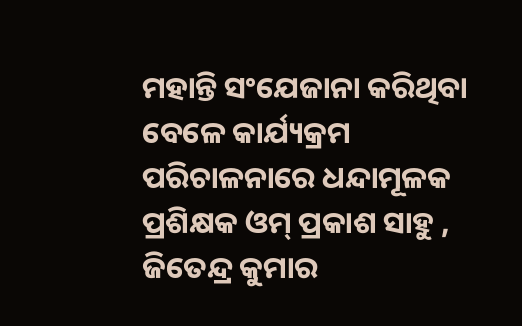ମହାନ୍ତି ସଂଯେଜାନା କରିଥିବା ବେଳେ କାର୍ଯ୍ୟକ୍ରମ ପରିଚାଳନାରେ ଧନ୍ଦାମୂଳକ ପ୍ରଶିକ୍ଷକ ଓମ୍ ପ୍ରକାଶ ସାହୁ , ଜିତେନ୍ଦ୍ର କୁମାର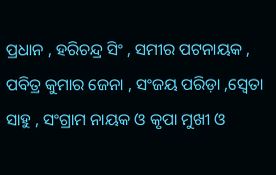ପ୍ରଧାନ , ହରିଚନ୍ଦ୍ର ସିଂ , ସମୀର ପଟନାୟକ , ପବିତ୍ର କୁମାର ଜେନା , ସଂଜୟ ପରିଡ଼ା ,ସ୍ୱେତା ସାହୁ , ସଂଗ୍ରାମ ନାୟକ ଓ କୃପା ମୁଖୀ ଓ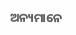ଅନ୍ୟମାନେ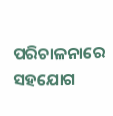ପରିଚାଳନାରେ ସହଯୋଗ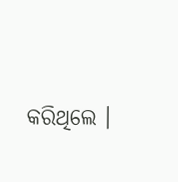କରିଥିଲେ ।